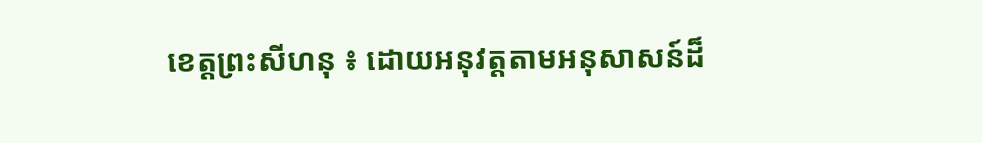ខេត្តព្រះសីហនុ ៖ ដោយអនុវត្តតាមអនុសាសន៍ដ៏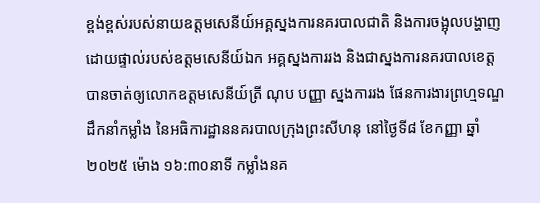ខ្ពង់ខ្ពស់របស់នាយឧត្តមសេនីយ៍អគ្គស្នងការនគរបាលជាតិ និងការចង្អុលបង្ហាញដោយផ្ទាល់របស់ឧត្តមសេនីយ៍ឯក អគ្គស្នងការរង និងជាស្នងការនគរបាលខេត្ត បានចាត់ឲ្យលោកឧត្តមសេនីយ៍ត្រី ណុប បញ្ញា ស្នងការរង ផែនការងារព្រហ្មទណ្ឌ ដឹកនាំកម្លាំង នៃអធិការដ្ឋាននគរបាលក្រុងព្រះសីហនុ នៅថ្ងៃទី៨ ខែកញ្ញា ឆ្នាំ២០២៥ ម៉ោង ១៦:៣០នាទី កម្លាំងនគ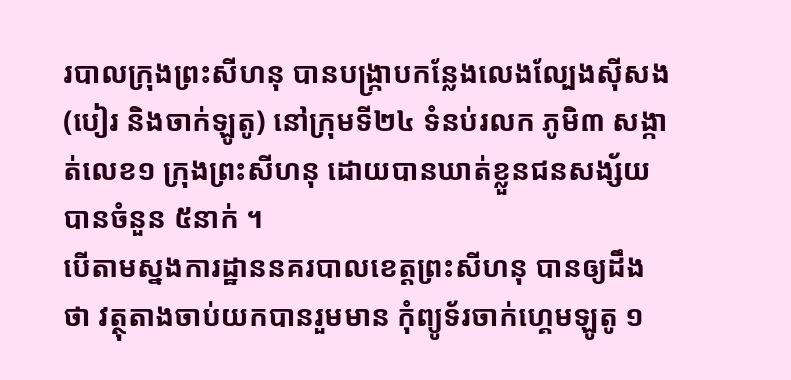របាលក្រុងព្រះសីហនុ បានបង្ក្រាបកន្លែងលេងល្បែងស៊ីសង (បៀរ និងចាក់ឡូតូ) នៅក្រុមទី២៤ ទំនប់រលក ភូមិ៣ សង្កាត់លេខ១ ក្រុងព្រះសីហនុ ដោយបានឃាត់ខ្លួនជនសង្ស័យបានចំនួន ៥នាក់ ។
បើតាមស្នងការដ្ឋាននគរបាលខេត្តព្រះសីហនុ បានឲ្យដឹងថា វត្ថុតាងចាប់យកបានរួមមាន កុំព្យូទ័រចាក់ហ្គេមឡូតូ ១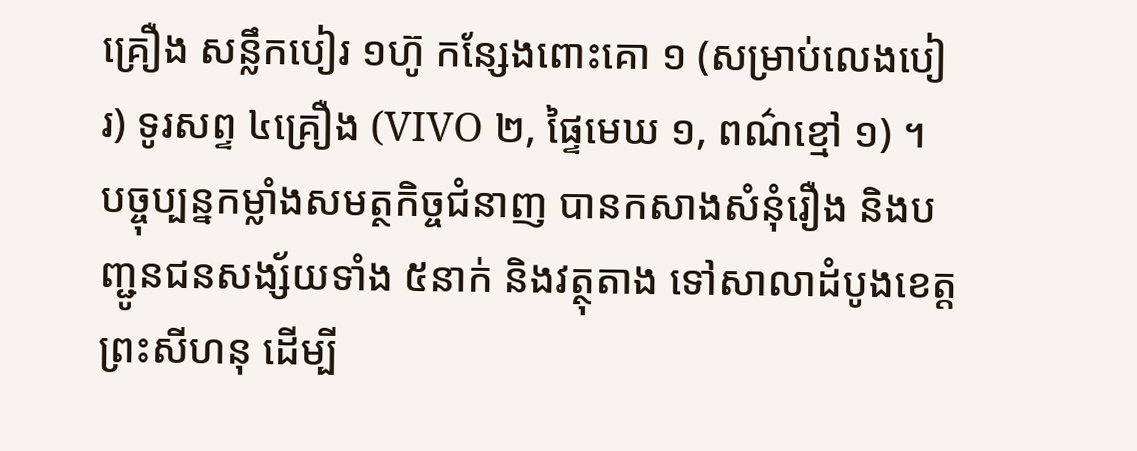គ្រឿង សន្លឹកបៀរ ១ហ៊ូ កន្សែងពោះគោ ១ (សម្រាប់លេងបៀរ) ទូរសព្ទ ៤គ្រឿង (VIVO ២, ផ្ទៃមេឃ ១, ពណ៌ខ្មៅ ១) ។
បច្ចុប្បន្នកម្លាំងសមត្ថកិច្ចជំនាញ បានកសាងសំនុំរឿង និងបញ្ជូនជនសង្ស័យទាំង ៥នាក់ និងវត្ថុតាង ទៅសាលាដំបូងខេត្តព្រះសីហនុ ដើម្បី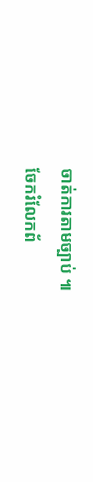ចាត់ការតាមច្បាប់ ៕
ចែករំលែកព័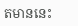តមាននេះ